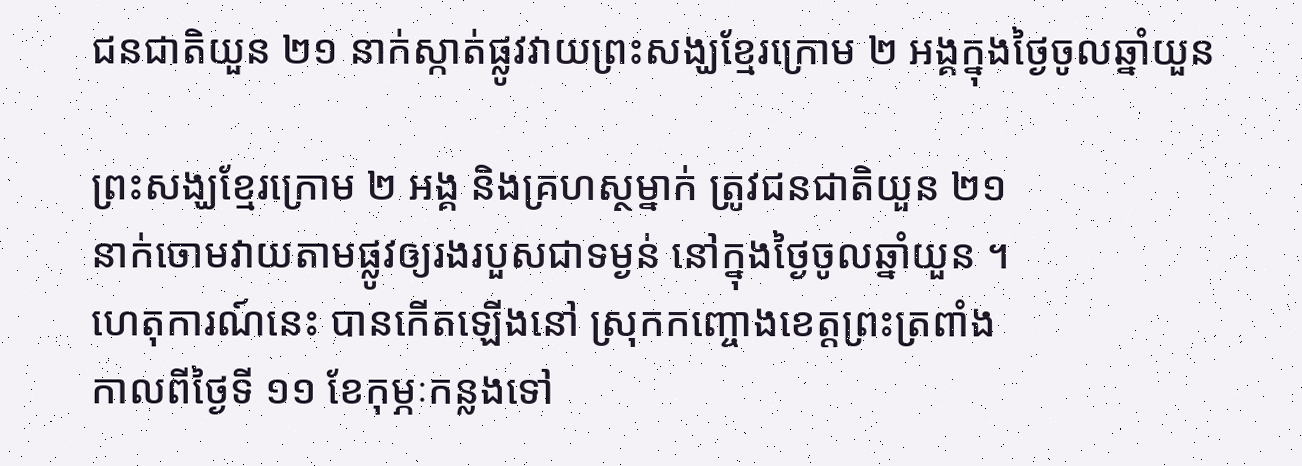ជនជាតិយួន ២១ នាក់ស្កាត់ផ្លូវវាយព្រះសង្ឃខ្មែរក្រោម ២ អង្គក្នុងថ្ងៃចូលឆ្នាំយួន

ព្រះសង្ឃខ្មែរក្រោម ២ អង្គ និងគ្រហស្ថម្នាក់ ត្រូវជនជាតិយួន ២១
នាក់ចោមវាយតាមផ្លូវឲ្យរងរបួសជាទម្ងន់ នៅក្នុងថ្ងៃចូលឆ្នាំយួន ។
ហេតុការណ៍នេះ បានកើតឡើងនៅ ស្រុកកញ្ចោងខេត្តព្រះត្រពាំង
កាលពីថ្ងៃទី ១១ ខែកុម្ភៈកន្លងទៅ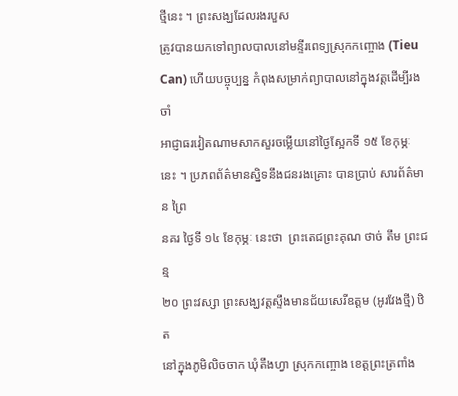ថ្មីនេះ ។ ព្រះសង្ឃដែលរងរបួស
ត្រូវបានយកទៅព្យាលបាលនៅមន្ទីរពេទ្យស្រុកកញ្ចោង (Tieu
Can) ហើយបច្ចុប្បន្ន កំពុងសម្រាក់ព្យាបាលនៅក្នុងវត្តដើម្បីរងចាំ
អាជ្ញាធរវៀតណាមសាកសួរចម្លើយនៅថ្ងៃស្អែកទី ១៥ ខែកុម្ភៈ
នេះ ។ ប្រភពព័ត៌មានស្និទនឹងជនរងគ្រោះ បានប្រាប់ សារព័ត៌មាន ព្រៃ
នគរ ថ្ងៃទី ១៤ ខែកុម្ភៈ នេះថា  ព្រះតេជព្រះគុណ ថាច់ តឹម ព្រះជន្ម
២០ ព្រះវស្សា ព្រះសង្ឃវត្តស្ទឹងមានជ័យសេរីឧត្ដម (អូរវែងថ្មី) ឋិត
នៅក្នុងភូមិលិចចាក ឃុំតឹងហ្វា ស្រុកកញ្ចោង ខេត្តព្រះត្រពាំង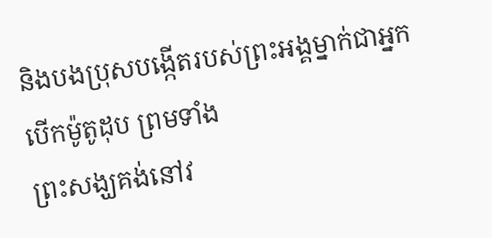និងបងប្រុសបង្កើតរបស់ព្រះអង្គម្នាក់ជាអ្នកបើកម៉ូតូដុប ព្រមទាំង
ព្រះសង្ឃគង់នៅវ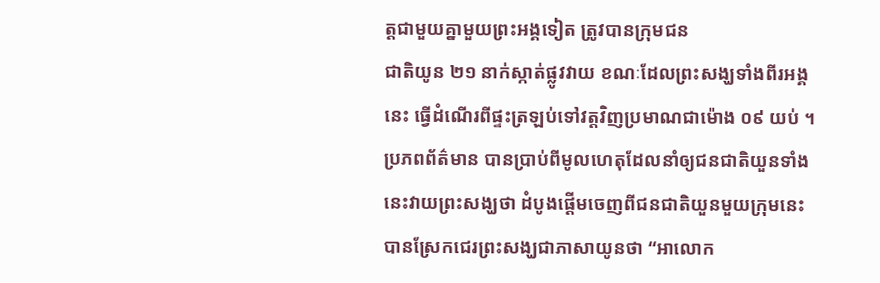ត្តជាមួយគ្នាមួយព្រះអង្គទៀត ត្រូវបានក្រុមជន
ជាតិយូន ២១ នាក់ស្កាត់ផ្លូវវាយ ខណៈដែលព្រះសង្ឃទាំងពីរអង្គ
នេះ ធ្វើដំណើរពីផ្ទះត្រឡប់ទៅវត្តវិញប្រមាណជាម៉ោង ០៩ យប់ ។
ប្រភពព័ត៌មាន បានប្រាប់ពីមូលហេតុដែលនាំឲ្យជនជាតិយួនទាំង
នេះវាយព្រះសង្ឃថា ដំបូងផ្ដើមចេញពីជនជាតិយួនមួយក្រុមនេះ
បានស្រែកជេរព្រះសង្ឃជាភាសាយូនថា “អាលោក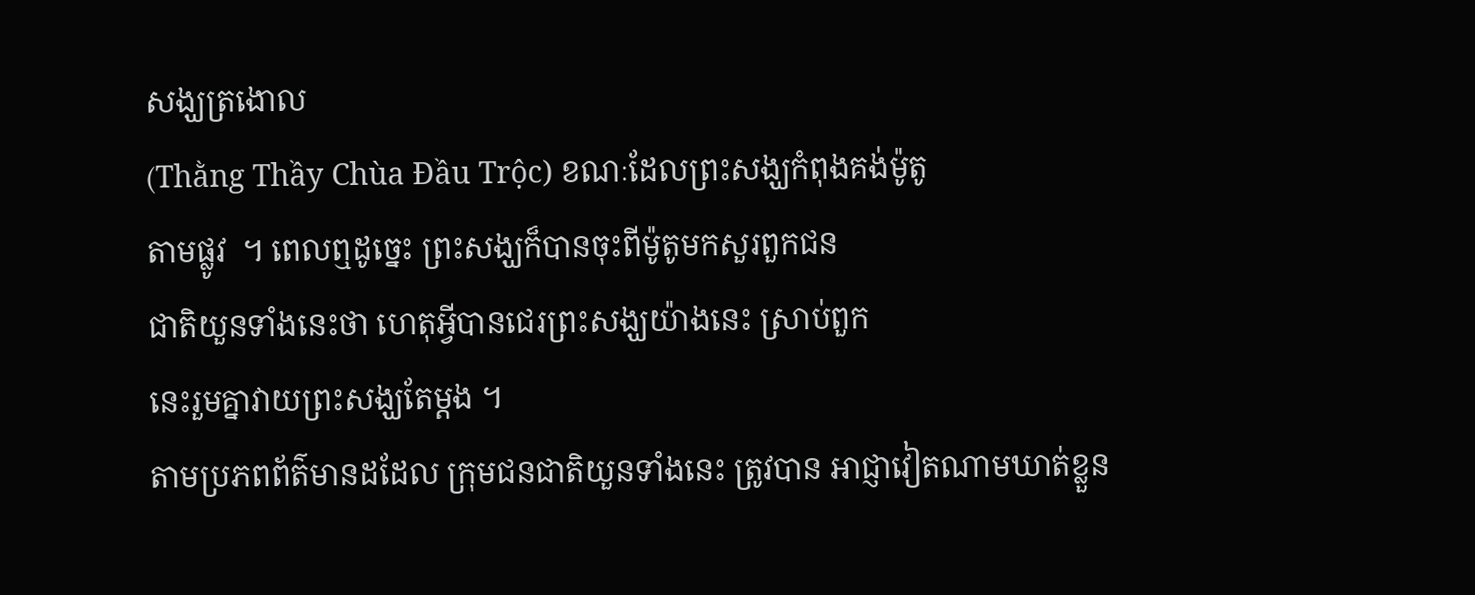សង្ឃត្រងោល
(Thằng Thầy Chùa Đầu Trộc) ខណៈដែលព្រះសង្ឃកំពុងគង់ម៉ូតូ
តាមផ្លូវ  ។ ពេលឮដូច្នេះ ព្រះសង្ឃក៏បានចុះពីម៉ូតូមកសួរពួកជន
ជាតិយួនទាំងនេះថា ហេតុអ្វីបានជេរព្រះសង្ឃយ៉ាងនេះ ស្រាប់ពួក
នេះរួមគ្នាវាយព្រះសង្ឃតែម្ដង ។
តាមប្រភពព័ត៌មានដដែល ក្រុមជនជាតិយួនទាំងនេះ ត្រូវបាន អាជ្ញាវៀតណាមឃាត់ខ្លួន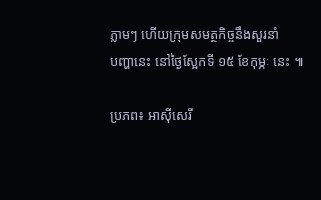ភ្លាមៗ ហើយក្រុមសមត្ថកិច្ចនឹងសួរនាំ
បញ្ហានេះ នៅថ្ងៃស្អែកទី ១៥ ខែកុម្ភៈ នេះ ៕

ប្រភព៖ អាស៊ីសេរី